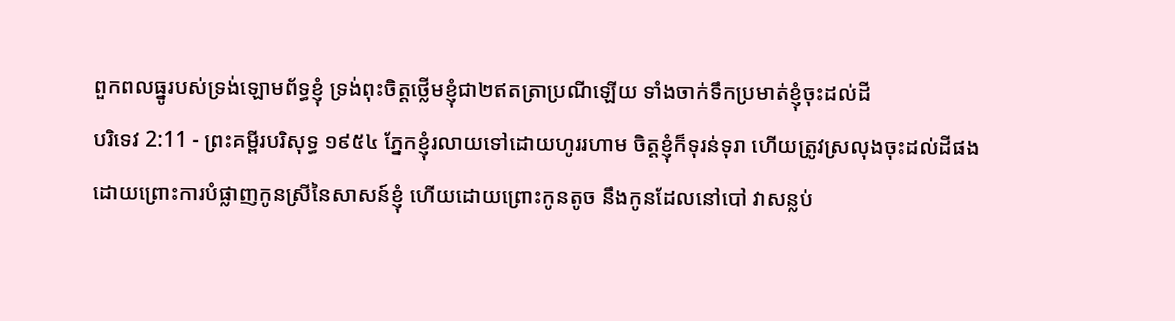ពួកពលធ្នូរបស់ទ្រង់ឡោមព័ទ្ធខ្ញុំ ទ្រង់ពុះចិត្តថ្លើមខ្ញុំជា២ឥតត្រាប្រណីឡើយ ទាំងចាក់ទឹកប្រមាត់ខ្ញុំចុះដល់ដី
បរិទេវ 2:11 - ព្រះគម្ពីរបរិសុទ្ធ ១៩៥៤ ភ្នែកខ្ញុំរលាយទៅដោយហូររហាម ចិត្តខ្ញុំក៏ទុរន់ទុរា ហើយត្រូវស្រលុងចុះដល់ដីផង ដោយព្រោះការបំផ្លាញកូនស្រីនៃសាសន៍ខ្ញុំ ហើយដោយព្រោះកូនតូច នឹងកូនដែលនៅបៅ វាសន្លប់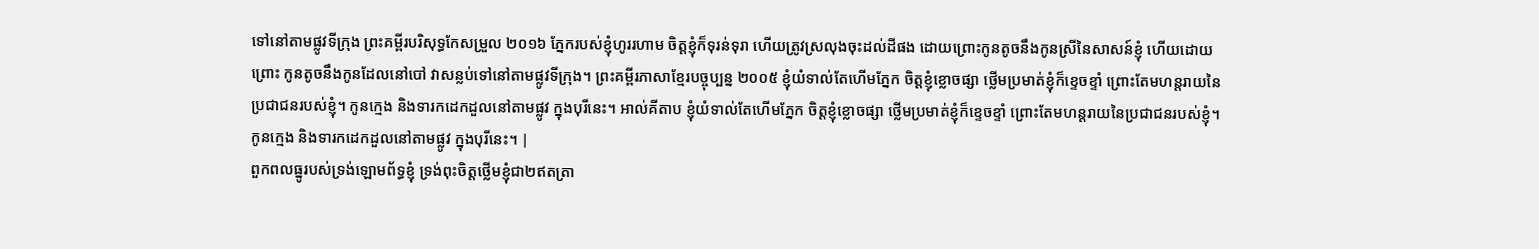ទៅនៅតាមផ្លូវទីក្រុង ព្រះគម្ពីរបរិសុទ្ធកែសម្រួល ២០១៦ ភ្នែករបស់ខ្ញុំហូររហាម ចិត្តខ្ញុំក៏ទុរន់ទុរា ហើយត្រូវស្រលុងចុះដល់ដីផង ដោយព្រោះកូនតូចនឹងកូនស្រីនៃសាសន៍ខ្ញុំ ហើយដោយព្រោះ កូនតូចនឹងកូនដែលនៅបៅ វាសន្លប់ទៅនៅតាមផ្លូវទីក្រុង។ ព្រះគម្ពីរភាសាខ្មែរបច្ចុប្បន្ន ២០០៥ ខ្ញុំយំទាល់តែហើមភ្នែក ចិត្តខ្ញុំខ្លោចផ្សា ថ្លើមប្រមាត់ខ្ញុំក៏ខ្ទេចខ្ទាំ ព្រោះតែមហន្តរាយនៃប្រជាជនរបស់ខ្ញុំ។ កូនក្មេង និងទារកដេកដួលនៅតាមផ្លូវ ក្នុងបុរីនេះ។ អាល់គីតាប ខ្ញុំយំទាល់តែហើមភ្នែក ចិត្តខ្ញុំខ្លោចផ្សា ថ្លើមប្រមាត់ខ្ញុំក៏ខ្ទេចខ្ទាំ ព្រោះតែមហន្តរាយនៃប្រជាជនរបស់ខ្ញុំ។ កូនក្មេង និងទារកដេកដួលនៅតាមផ្លូវ ក្នុងបុរីនេះ។ |
ពួកពលធ្នូរបស់ទ្រង់ឡោមព័ទ្ធខ្ញុំ ទ្រង់ពុះចិត្តថ្លើមខ្ញុំជា២ឥតត្រា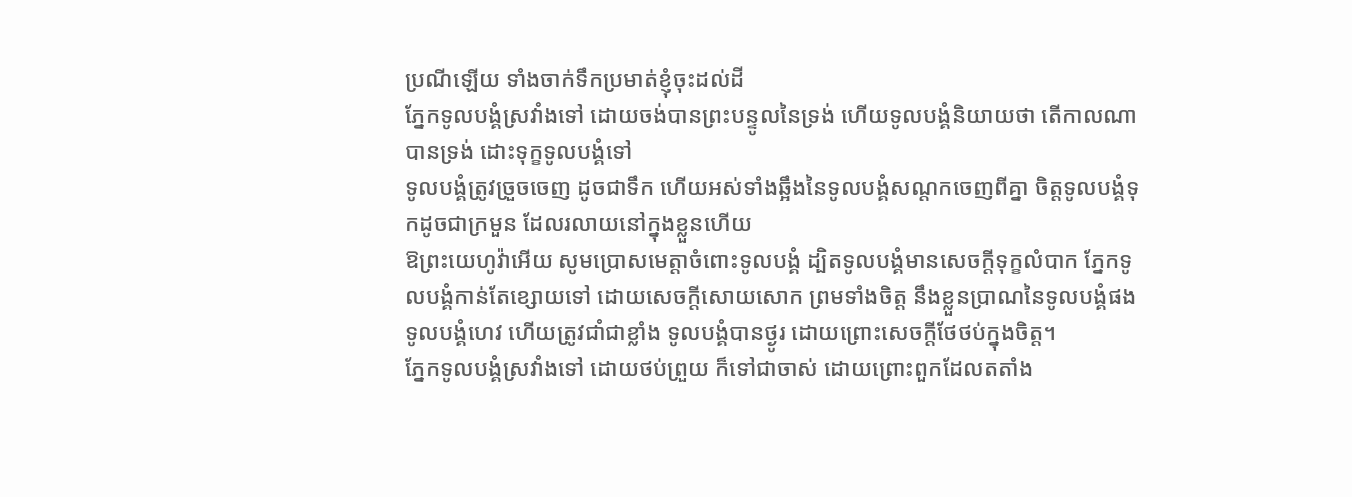ប្រណីឡើយ ទាំងចាក់ទឹកប្រមាត់ខ្ញុំចុះដល់ដី
ភ្នែកទូលបង្គំស្រវាំងទៅ ដោយចង់បានព្រះបន្ទូលនៃទ្រង់ ហើយទូលបង្គំនិយាយថា តើកាលណាបានទ្រង់ ដោះទុក្ខទូលបង្គំទៅ
ទូលបង្គំត្រូវច្រួចចេញ ដូចជាទឹក ហើយអស់ទាំងឆ្អឹងនៃទូលបង្គំសណ្តកចេញពីគ្នា ចិត្តទូលបង្គំទុកដូចជាក្រមួន ដែលរលាយនៅក្នុងខ្លួនហើយ
ឱព្រះយេហូវ៉ាអើយ សូមប្រោសមេត្តាចំពោះទូលបង្គំ ដ្បិតទូលបង្គំមានសេចក្ដីទុក្ខលំបាក ភ្នែកទូលបង្គំកាន់តែខ្សោយទៅ ដោយសេចក្ដីសោយសោក ព្រមទាំងចិត្ត នឹងខ្លួនប្រាណនៃទូលបង្គំផង
ទូលបង្គំហេវ ហើយត្រូវជាំជាខ្លាំង ទូលបង្គំបានថ្ងូរ ដោយព្រោះសេចក្ដីថែថប់ក្នុងចិត្ត។
ភ្នែកទូលបង្គំស្រវាំងទៅ ដោយថប់ព្រួយ ក៏ទៅជាចាស់ ដោយព្រោះពួកដែលតតាំង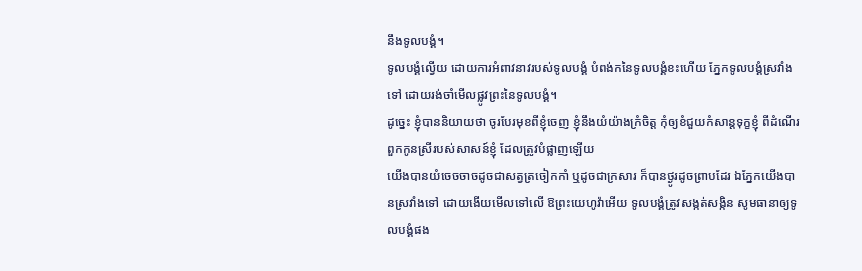នឹងទូលបង្គំ។
ទូលបង្គំល្វើយ ដោយការអំពាវនាវរបស់ទូលបង្គំ បំពង់កនៃទូលបង្គំខះហើយ ភ្នែកទូលបង្គំស្រវាំងទៅ ដោយរង់ចាំមើលផ្លូវព្រះនៃទូលបង្គំ។
ដូច្នេះ ខ្ញុំបាននិយាយថា ចូរបែរមុខពីខ្ញុំចេញ ខ្ញុំនឹងយំយ៉ាងក្រំចិត្ត កុំឲ្យខំជួយកំសាន្តទុក្ខខ្ញុំ ពីដំណើរពួកកូនស្រីរបស់សាសន៍ខ្ញុំ ដែលត្រូវបំផ្លាញឡើយ
យើងបានយំចេចចាចដូចជាសត្វត្រចៀកកាំ ឬដូចជាក្រសារ ក៏បានថ្ងូរដូចព្រាបដែរ ឯភ្នែកយើងបានស្រវាំងទៅ ដោយងើយមើលទៅលើ ឱព្រះយេហូវ៉ាអើយ ទូលបង្គំត្រូវសង្កត់សង្កិន សូមធានាឲ្យទូលបង្គំផង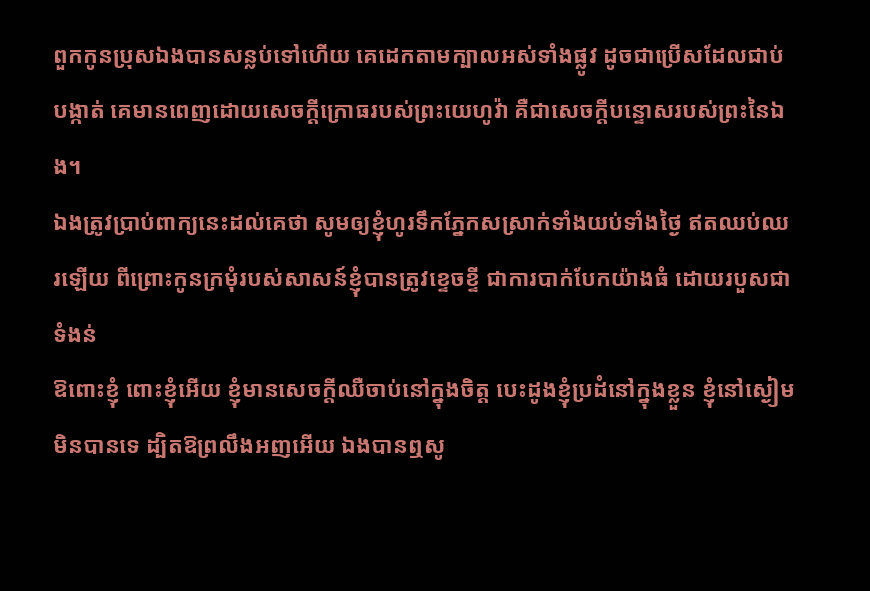ពួកកូនប្រុសឯងបានសន្លប់ទៅហើយ គេដេកតាមក្បាលអស់ទាំងផ្លូវ ដូចជាប្រើសដែលជាប់បង្កាត់ គេមានពេញដោយសេចក្ដីក្រោធរបស់ព្រះយេហូវ៉ា គឺជាសេចក្ដីបន្ទោសរបស់ព្រះនៃឯង។
ឯងត្រូវប្រាប់ពាក្យនេះដល់គេថា សូមឲ្យខ្ញុំហូរទឹកភ្នែកសស្រាក់ទាំងយប់ទាំងថ្ងៃ ឥតឈប់ឈរឡើយ ពីព្រោះកូនក្រមុំរបស់សាសន៍ខ្ញុំបានត្រូវខ្ទេចខ្ទី ជាការបាក់បែកយ៉ាងធំ ដោយរបួសជាទំងន់
ឱពោះខ្ញុំ ពោះខ្ញុំអើយ ខ្ញុំមានសេចក្ដីឈឺចាប់នៅក្នុងចិត្ត បេះដូងខ្ញុំប្រដំនៅក្នុងខ្លួន ខ្ញុំនៅស្ងៀមមិនបានទេ ដ្បិតឱព្រលឹងអញអើយ ឯងបានឮសូ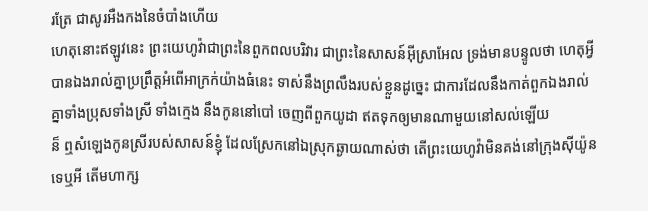រត្រែ ជាសូរអឺងកងនៃចំបាំងហើយ
ហេតុនោះឥឡូវនេះ ព្រះយេហូវ៉ាជាព្រះនៃពួកពលបរិវារ ជាព្រះនៃសាសន៍អ៊ីស្រាអែល ទ្រង់មានបន្ទូលថា ហេតុអ្វីបានឯងរាល់គ្នាប្រព្រឹត្តអំពើអាក្រក់យ៉ាងធំនេះ ទាស់នឹងព្រលឹងរបស់ខ្លួនដូច្នេះ ជាការដែលនឹងកាត់ពួកឯងរាល់គ្នាទាំងប្រុសទាំងស្រី ទាំងក្មេង នឹងកូននៅបៅ ចេញពីពួកយូដា ឥតទុកឲ្យមានណាមួយនៅសល់ឡើយ
ន៏ ឮសំឡេងកូនស្រីរបស់សាសន៍ខ្ញុំ ដែលស្រែកនៅឯស្រុកឆ្ងាយណាស់ថា តើព្រះយេហូវ៉ាមិនគង់នៅក្រុងស៊ីយ៉ូនទេឬអី តើមហាក្ស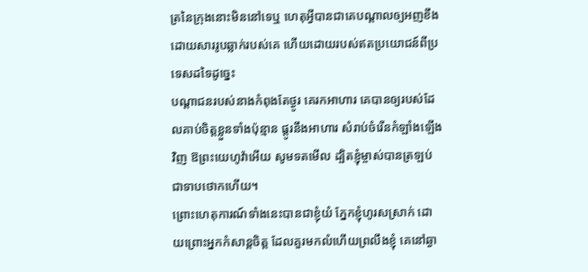ត្រនៃក្រុងនោះមិននៅទេឬ ហេតុអ្វីបានជាគេបណ្តាលឲ្យអញខឹង ដោយសាររូបឆ្លាក់របស់គេ ហើយដោយរបស់ឥតប្រយោជន៍ពីប្រទេសដទៃដូច្នេះ
បណ្តាជនរបស់នាងកំពុងតែថ្ងូរ គេរកអាហារ គេបានឲ្យរបស់ដែលគាប់ចិត្តខ្លួនទាំងប៉ុន្មាន ផ្តូរនឹងអាហារ សំរាប់ចំរើនកំឡាំងឡើងវិញ ឱព្រះយេហូវ៉ាអើយ សូមទតមើល ដ្បិតខ្ញុំម្ចាស់បានត្រឡប់ជាទាបថោកហើយ។
ព្រោះហេតុការណ៍ទាំងនេះបានជាខ្ញុំយំ ភ្នែកខ្ញុំហូរសស្រាក់ ដោយព្រោះអ្នកកំសាន្តចិត្ត ដែលគួរមកលំហើយព្រលឹងខ្ញុំ គេនៅឆ្ងា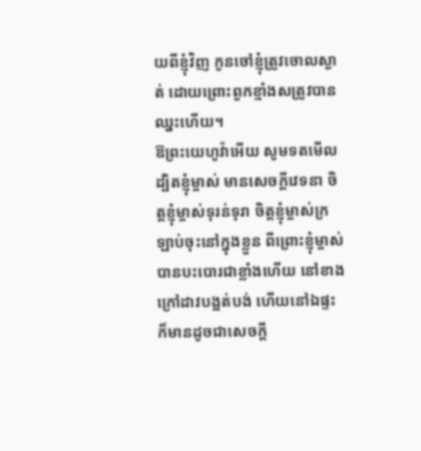យពីខ្ញុំវិញ កូនចៅខ្ញុំត្រូវចោលស្ងាត់ ដោយព្រោះពួកខ្មាំងសត្រូវបានឈ្នះហើយ។
ឱព្រះយេហូវ៉ាអើយ សូមទតមើល ដ្បិតខ្ញុំម្ចាស់ មានសេចក្ដីវេទនា ចិត្តខ្ញុំម្ចាស់ទុរន់ទុរា ចិត្តខ្ញុំម្ចាស់ក្រឡាប់ចុះនៅក្នុងខ្លួន ពីព្រោះខ្ញុំម្ចាស់បានបះបោរជាខ្លាំងហើយ នៅខាងក្រៅដាវបង្អត់បង់ ហើយនៅឯផ្ទះក៏មានដូចជាសេចក្ដី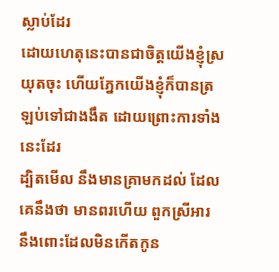ស្លាប់ដែរ
ដោយហេតុនេះបានជាចិត្តយើងខ្ញុំស្រយុតចុះ ហើយភ្នែកយើងខ្ញុំក៏បានត្រឡប់ទៅជាងងឹត ដោយព្រោះការទាំងនេះដែរ
ដ្បិតមើល នឹងមានគ្រាមកដល់ ដែលគេនឹងថា មានពរហើយ ពួកស្រីអារ នឹងពោះដែលមិនកើតកូន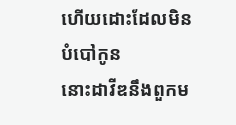ហើយដោះដែលមិនបំបៅកូន
នោះដាវីឌនឹងពួកម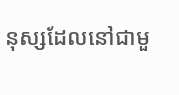នុស្សដែលនៅជាមួ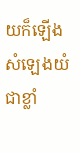យក៏ឡើងសំឡេងយំជាខ្លាំ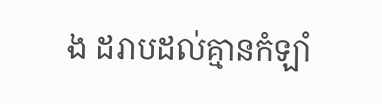ង ដរាបដល់គ្មានកំឡាំ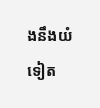ងនឹងយំទៀត